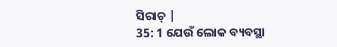ସିରାଚ୍ |
35: 1 ଯେଉଁ ଲୋକ ବ୍ୟବସ୍ଥା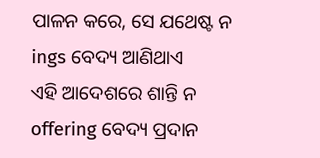ପାଳନ କରେ, ସେ ଯଥେଷ୍ଟ ନ ings ବେଦ୍ୟ ଆଣିଥାଏ
ଏହି ଆଦେଶରେ ଶାନ୍ତି ନ offering ବେଦ୍ୟ ପ୍ରଦାନ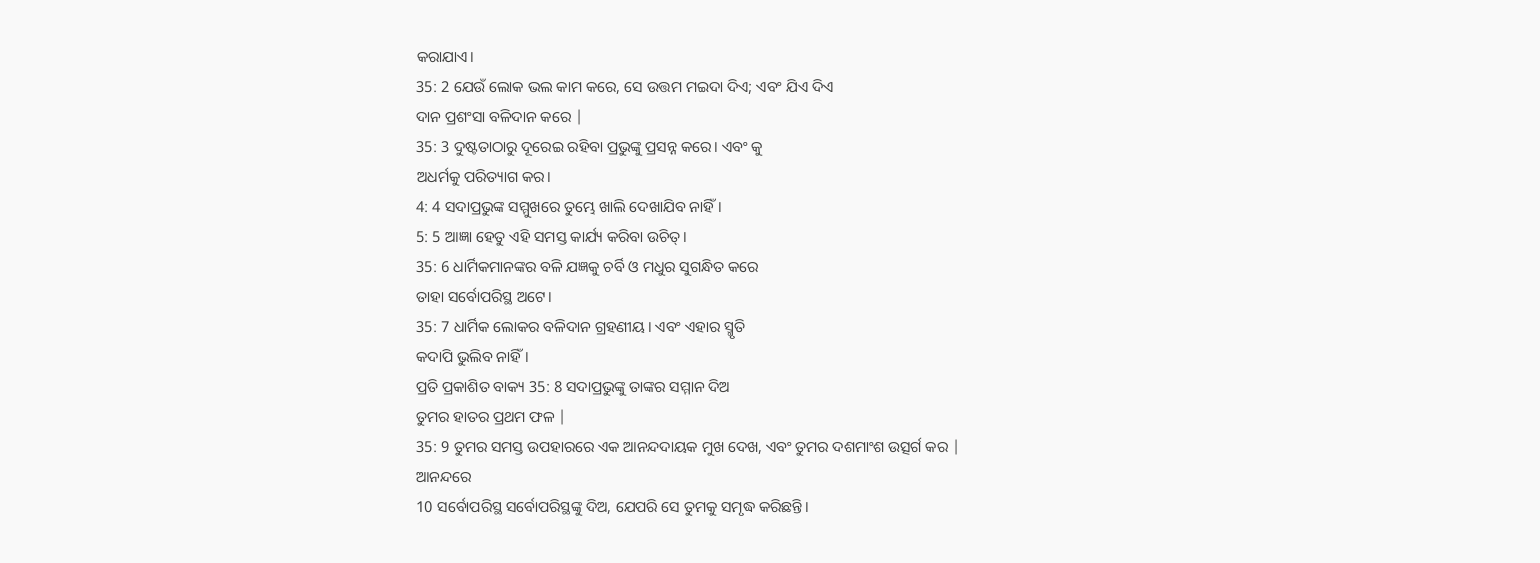କରାଯାଏ।
35: 2 ଯେଉଁ ଲୋକ ଭଲ କାମ କରେ, ସେ ଉତ୍ତମ ମଇଦା ଦିଏ; ଏବଂ ଯିଏ ଦିଏ
ଦାନ ପ୍ରଶଂସା ବଳିଦାନ କରେ |
35: 3 ଦୁଷ୍ଟତାଠାରୁ ଦୂରେଇ ରହିବା ପ୍ରଭୁଙ୍କୁ ପ୍ରସନ୍ନ କରେ। ଏବଂ କୁ
ଅଧର୍ମକୁ ପରିତ୍ୟାଗ କର।
4: 4 ସଦାପ୍ରଭୁଙ୍କ ସମ୍ମୁଖରେ ତୁମ୍ଭେ ଖାଲି ଦେଖାଯିବ ନାହିଁ।
5: 5 ଆଜ୍ଞା ହେତୁ ଏହି ସମସ୍ତ କାର୍ଯ୍ୟ କରିବା ଉଚିତ୍।
35: 6 ଧାର୍ମିକମାନଙ୍କର ବଳି ଯଜ୍ଞକୁ ଚର୍ବି ଓ ମଧୁର ସୁଗନ୍ଧିତ କରେ
ତାହା ସର୍ବୋପରିସ୍ଥ ଅଟେ।
35: 7 ଧାର୍ମିକ ଲୋକର ବଳିଦାନ ଗ୍ରହଣୀୟ। ଏବଂ ଏହାର ସ୍ମୃତି
କଦାପି ଭୁଲିବ ନାହିଁ।
ପ୍ରତି ପ୍ରକାଶିତ ବାକ୍ୟ 35: 8 ସଦାପ୍ରଭୁଙ୍କୁ ତାଙ୍କର ସମ୍ମାନ ଦିଅ
ତୁମର ହାତର ପ୍ରଥମ ଫଳ |
35: 9 ତୁମର ସମସ୍ତ ଉପହାରରେ ଏକ ଆନନ୍ଦଦାୟକ ମୁଖ ଦେଖ, ଏବଂ ତୁମର ଦଶମାଂଶ ଉତ୍ସର୍ଗ କର |
ଆନନ୍ଦରେ
10 ସର୍ବୋପରିସ୍ଥ ସର୍ବୋପରିସ୍ଥଙ୍କୁ ଦିଅ, ଯେପରି ସେ ତୁମକୁ ସମୃଦ୍ଧ କରିଛନ୍ତି।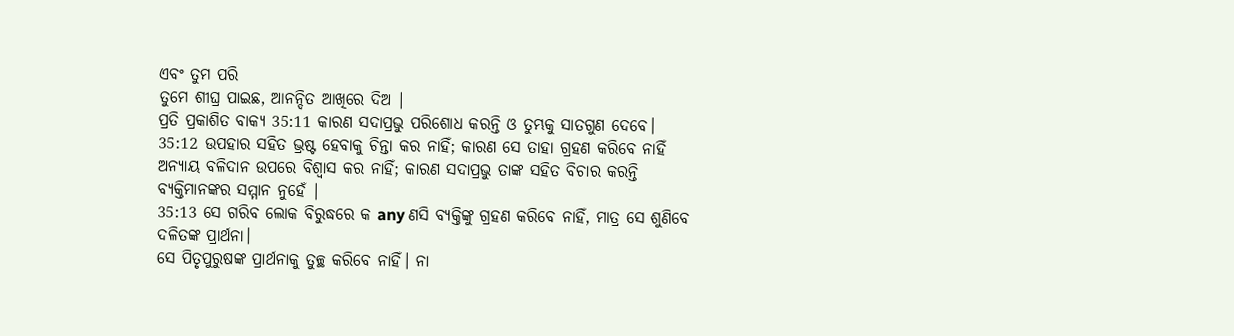ଏବଂ ତୁମ ପରି
ତୁମେ ଶୀଘ୍ର ପାଇଛ, ଆନନ୍ଦିତ ଆଖିରେ ଦିଅ |
ପ୍ରତି ପ୍ରକାଶିତ ବାକ୍ୟ 35:11 କାରଣ ସଦାପ୍ରଭୁ ପରିଶୋଧ କରନ୍ତି ଓ ତୁମ୍ଭକୁ ସାତଗୁଣ ଦେବେ।
35:12 ଉପହାର ସହିତ ଭ୍ରଷ୍ଟ ହେବାକୁ ଚିନ୍ତା କର ନାହିଁ; କାରଣ ସେ ତାହା ଗ୍ରହଣ କରିବେ ନାହିଁ
ଅନ୍ୟାୟ ବଳିଦାନ ଉପରେ ବିଶ୍ୱାସ କର ନାହିଁ; କାରଣ ସଦାପ୍ରଭୁ ତାଙ୍କ ସହିତ ବିଚାର କରନ୍ତି
ବ୍ୟକ୍ତିମାନଙ୍କର ସମ୍ମାନ ନୁହେଁ |
35:13 ସେ ଗରିବ ଲୋକ ବିରୁଦ୍ଧରେ କ any ଣସି ବ୍ୟକ୍ତିଙ୍କୁ ଗ୍ରହଣ କରିବେ ନାହିଁ, ମାତ୍ର ସେ ଶୁଣିବେ
ଦଳିତଙ୍କ ପ୍ରାର୍ଥନା।
ସେ ପିତୃପୁରୁଷଙ୍କ ପ୍ରାର୍ଥନାକୁ ତୁଚ୍ଛ କରିବେ ନାହିଁ। ନା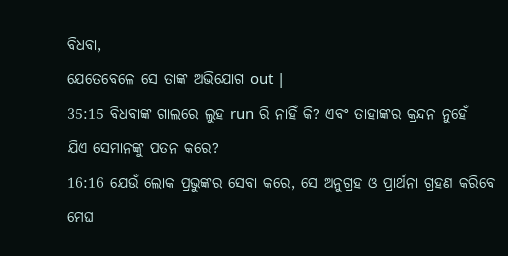ବିଧବା,
ଯେତେବେଳେ ସେ ତାଙ୍କ ଅଭିଯୋଗ out |
35:15 ବିଧବାଙ୍କ ଗାଲରେ ଲୁହ run ରି ନାହିଁ କି? ଏବଂ ତାହାଙ୍କର କ୍ରନ୍ଦନ ନୁହେଁ
ଯିଏ ସେମାନଙ୍କୁ ପତନ କରେ?
16:16 ଯେଉଁ ଲୋକ ପ୍ରଭୁଙ୍କର ସେବା କରେ, ସେ ଅନୁଗ୍ରହ ଓ ପ୍ରାର୍ଥନା ଗ୍ରହଣ କରିବେ
ମେଘ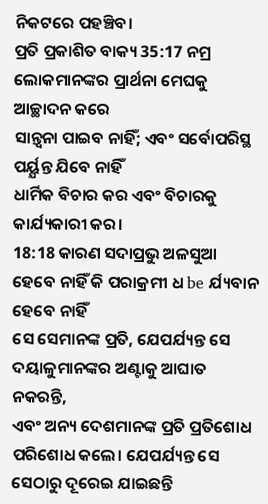ନିକଟରେ ପହଞ୍ଚିବ।
ପ୍ରତି ପ୍ରକାଶିତ ବାକ୍ୟ 35:17 ନମ୍ର ଲୋକମାନଙ୍କର ପ୍ରାର୍ଥନା ମେଘକୁ ଆଚ୍ଛାଦନ କରେ
ସାନ୍ତ୍ୱନା ପାଇବ ନାହିଁ; ଏବଂ ସର୍ବୋପରିସ୍ଥ ପର୍ୟ୍ଯନ୍ତ ଯିବେ ନାହିଁ
ଧାର୍ମିକ ବିଚାର କର ଏବଂ ବିଚାରକୁ କାର୍ଯ୍ୟକାରୀ କର।
18:18 କାରଣ ସଦାପ୍ରଭୁ ଅଳସୁଆ ହେବେ ନାହିଁ କି ପରାକ୍ରମୀ ଧ be ର୍ଯ୍ୟବାନ ହେବେ ନାହିଁ
ସେ ସେମାନଙ୍କ ପ୍ରତି, ଯେପର୍ଯ୍ୟନ୍ତ ସେ ଦୟାଳୁମାନଙ୍କର ଅଣ୍ଟାକୁ ଆଘାତ ନକରନ୍ତି,
ଏବଂ ଅନ୍ୟ ଦେଶମାନଙ୍କ ପ୍ରତି ପ୍ରତିଶୋଧ ପରିଶୋଧ କଲେ। ଯେପର୍ଯ୍ୟନ୍ତ ସେ ସେଠାରୁ ଦୂରେଇ ଯାଇଛନ୍ତି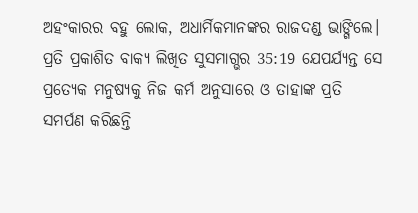ଅହଂକାରର ବହୁ ଲୋକ, ଅଧାର୍ମିକମାନଙ୍କର ରାଜଦଣ୍ଡ ଭାଙ୍ଗିଲେ।
ପ୍ରତି ପ୍ରକାଶିତ ବାକ୍ୟ ଲିଖିତ ସୁସମାଗ୍ଭର 35:19 ଯେପର୍ଯ୍ୟନ୍ତ ସେ ପ୍ରତ୍ୟେକ ମନୁଷ୍ୟକୁ ନିଜ କର୍ମ ଅନୁସାରେ ଓ ତାହାଙ୍କ ପ୍ରତି ସମର୍ପଣ କରିଛନ୍ତି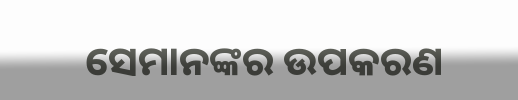ସେମାନଙ୍କର ଉପକରଣ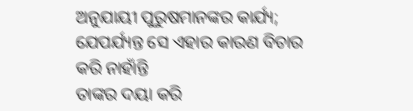ଅନୁଯାୟୀ ପୁରୁଷମାନଙ୍କର କାର୍ଯ୍ୟ; ଯେପର୍ଯ୍ୟନ୍ତ ସେ ଏହାର କାରଣ ବିଚାର କରି ନାହାଁନ୍ତି
ତାଙ୍କର ଦୟା କରି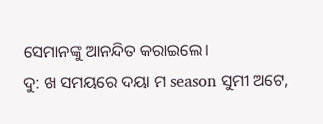ସେମାନଙ୍କୁ ଆନନ୍ଦିତ କରାଇଲେ।
ଦୁ: ଖ ସମୟରେ ଦୟା ମ season ସୁମୀ ଅଟେ,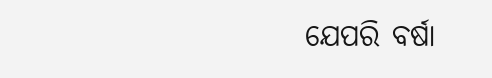ଯେପରି ବର୍ଷା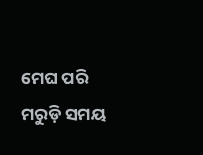ମେଘ ପରି
ମରୁଡ଼ି ସମୟ